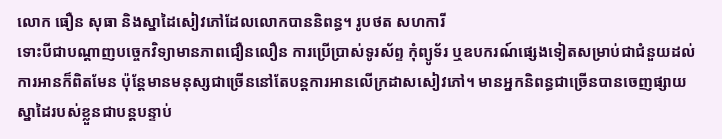លោក ធឿន សុធា និងស្នាដៃសៀវភៅដែលលោកបាននិពន្ធ។ រូបថត សហការី
ទោះបីជាបណ្ដាញបច្ចេកវិទ្យាមានភាពជឿនលឿន ការប្រើប្រាស់ទូរស័ព្ទ កុំព្យូទ័រ ឬឧបករណ៍ផ្សេងទៀតសម្រាប់ជាជំនួយដល់ការអានក៏ពិតមែន ប៉ុន្តែមានមនុស្សជាច្រើននៅតែបន្តការអានលើក្រដាសសៀវភៅ។ មានអ្នកនិពន្ធជាច្រើនបានចេញផ្សាយស្នាដៃរបស់ខ្លួនជាបន្តបន្ទាប់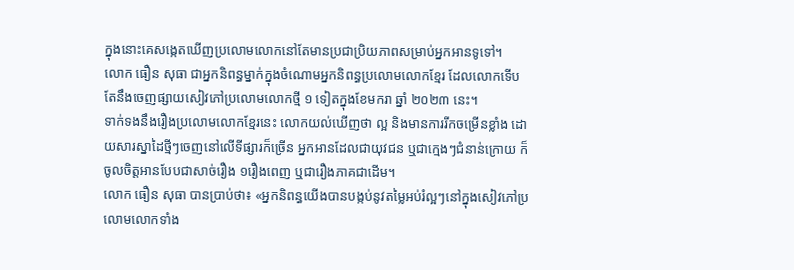ក្នុងនោះគេសង្កេតឃើញប្រលោមលោកនៅតែមានប្រជាប្រិយភាពសម្រាប់អ្នកអានទូទៅ។
លោក ធឿន សុធា ជាអ្នកនិពន្ធម្នាក់ក្នុងចំណោមអ្នកនិពន្ធប្រលោមលោកខ្មែរ ដែលលោកទើបតែនឹងចេញផ្សាយសៀវភៅប្រលោមលោកថ្មី ១ ទៀតក្នុងខែមករា ឆ្នាំ ២០២៣ នេះ។
ទាក់ទងនឹងរឿងប្រលោមលោកខ្មែរនេះ លោកយល់ឃើញថា ល្អ និងមានការរីកចម្រើនខ្លាំង ដោយសារស្នាដៃថ្មីៗចេញនៅលើទីផ្សារក៏ច្រើន អ្នកអានដែលជាយុវជន ឬជាក្មេងៗជំនាន់ក្រោយ ក៏ចូលចិត្តអានបែបជាសាច់រឿង ១រឿងពេញ ឬជារឿងភាគជាដើម។
លោក ធឿន សុធា បានប្រាប់ថា៖ «អ្នកនិពន្ធយើងបានបង្កប់នូវតម្លៃអប់រំល្អៗនៅក្នុងសៀវភៅប្រលោមលោកទាំង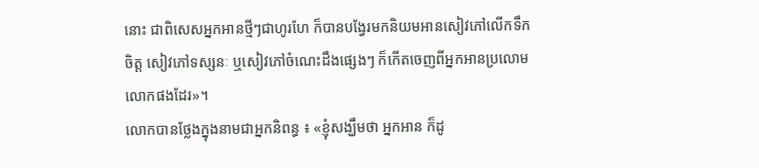នោះ ជាពិសេសអ្នកអានថ្មីៗជាហូរហែ ក៏បានបង្វែរមកនិយមអានសៀវភៅលើកទឹកចិត្ត សៀវភៅទស្សនៈ ឬសៀវភៅចំណេះដឹងផ្សេងៗ ក៏កើតចេញពីអ្នកអានប្រលោមលោកផងដែរ»។
លោកបានថ្លែងក្នុងនាមជាអ្នកនិពន្ធ ៖ «ខ្ញុំសង្ឃឹមថា អ្នកអាន ក៏ដូ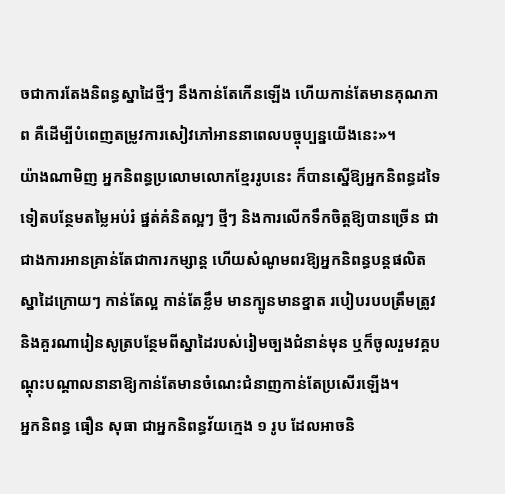ចជាការតែងនិពន្ធស្នាដៃថ្មីៗ នឹងកាន់តែកើនឡើង ហើយកាន់តែមានគុណភាព គឺដើម្បីបំពេញតម្រូវការសៀវភៅអាននាពេលបច្ចុប្បន្នយើងនេះ»។
យ៉ាងណាមិញ អ្នកនិពន្ធប្រលោមលោកខ្មែររូបនេះ ក៏បានស្នើឱ្យអ្នកនិពន្ធដទៃទៀតបន្ថែមតម្លៃអប់រំ ផ្នត់គំនិតល្អៗ ថ្មីៗ និងការលើកទឹកចិត្តឱ្យបានច្រើន ជាជាងការអានគ្រាន់តែជាការកម្សាន្ត ហើយសំណូមពរឱ្យអ្នកនិពន្ធបន្តផលិតស្នាដៃក្រោយៗ កាន់តែល្អ កាន់តែខ្លឹម មានក្បូនមានខ្នាត របៀបរបបត្រឹមត្រូវ និងគួរណារៀនសូត្របន្ថែមពីស្នាដៃរបស់រៀមច្បងជំនាន់មុន ឬក៏ចូលរួមវគ្គបណ្តុះបណ្តាលនានាឱ្យកាន់តែមានចំណេះជំនាញកាន់តែប្រសើរឡើង។
អ្នកនិពន្ធ ធឿន សុធា ជាអ្នកនិពន្ធវ័យក្មេង ១ រូប ដែលអាចនិ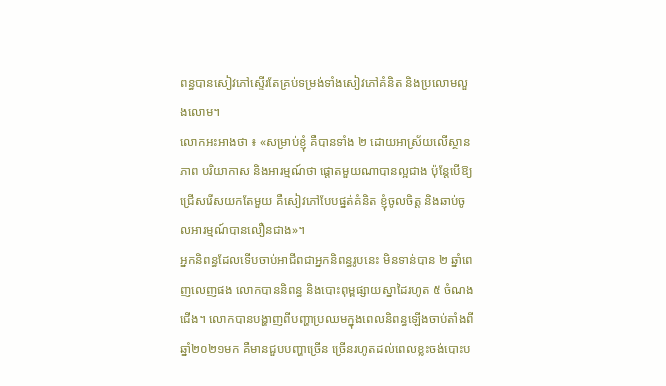ពន្ធបានសៀវភៅស្ទើរតែគ្រប់ទម្រង់ទាំងសៀវភៅគំនិត និងប្រលោមលួងលោម។
លោកអះអាងថា ៖ «សម្រាប់ខ្ញុំ គឺបានទាំង ២ ដោយអាស្រ័យលើស្ថានភាព បរិយាកាស និងអារម្មណ៍ថា ផ្តោតមួយណាបានល្អជាង ប៉ុន្តែបើឱ្យជ្រើសរើសយកតែមួយ គឺសៀវភៅបែបផ្នត់គំនិត ខ្ញុំចូលចិត្ត និងឆាប់ចូលអារម្មណ៍បានលឿនជាង»។
អ្នកនិពន្ធដែលទើបចាប់អាជីពជាអ្នកនិពន្ធរូបនេះ មិនទាន់បាន ២ ឆ្នាំពេញលេញផង លោកបាននិពន្ធ និងបោះពុម្ពផ្សាយស្នាដៃរហូត ៥ ចំណងជើង។ លោកបានបង្ហាញពីបញ្ហាប្រឈមក្នុងពេលនិពន្ធឡើងចាប់តាំងពីឆ្នាំ២០២១មក គឺមានជួបបញ្ហាច្រើន ច្រើនរហូតដល់ពេលខ្លះចង់បោះប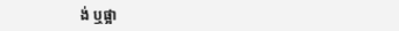ង់ ឬផ្អា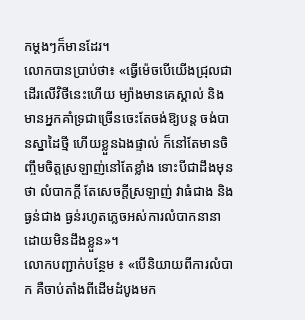កម្តងៗក៏មានដែរ។
លោកបានប្រាប់ថា៖ «ធ្វើម៉េចបើយើងជ្រុលជាដើរលើវិថីនេះហើយ ម្យ៉ាងមានគេស្គាល់ និងមានអ្នកគាំទ្រជាច្រើនចេះតែចង់ឱ្យបន្ត ចង់បានស្នាដៃថ្មី ហើយខ្លួនឯងផ្ទាល់ ក៏នៅតែមានចិញ្ចឹមចិត្តស្រឡាញ់នៅតែខ្លាំង ទោះបីជាដឹងមុនថា លំបាកក្តី តែសេចក្តីស្រឡាញ់ វាធំជាង និងធ្ងន់ជាង ធ្ងន់រហូតភ្លេចអស់ការលំបាកនានាដោយមិនដឹងខ្លួន»។
លោកបញ្ជាក់បន្ថែម ៖ «បើនិយាយពីការលំបាក គឺចាប់តាំងពីដើមដំបូងមក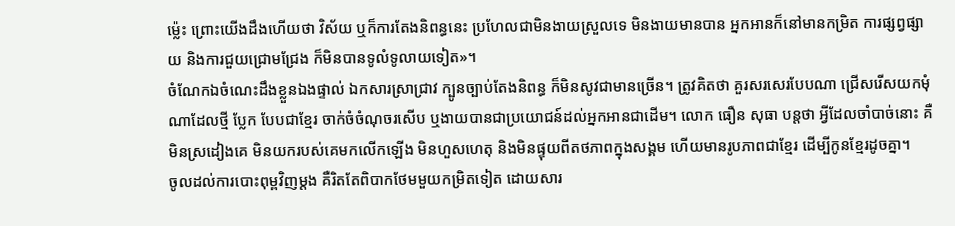ម្ល៉េះ ព្រោះយើងដឹងហើយថា វិស័យ ឬក៏ការតែងនិពន្ធនេះ ប្រហែលជាមិនងាយស្រួលទេ មិនងាយមានបាន អ្នកអានក៏នៅមានកម្រិត ការផ្សព្វផ្សាយ និងការជួយជ្រោមជ្រែង ក៏មិនបានទូលំទូលាយទៀត»។
ចំណែកឯចំណេះដឹងខ្លួនឯងផ្ទាល់ ឯកសារស្រាជ្រាវ ក្បូនច្បាប់តែងនិពន្ធ ក៏មិនសូវជាមានច្រើន។ ត្រូវគិតថា គួរសរសេរបែបណា ជ្រើសរើសយកមុំណាដែលថ្មី ប្លែក បែបជាខ្មែរ ចាក់ចំចំណុចរសើប ឬងាយបានជាប្រយោជន៍ដល់អ្នកអានជាដើម។ លោក ធឿន សុធា បន្តថា អ្វីដែលចាំបាច់នោះ គឺមិនស្រដៀងគេ មិនយករបស់គេមកលើកឡើង មិនហួសហេតុ និងមិនផ្ទុយពីតថភាពក្នុងសង្គម ហើយមានរូបភាពជាខ្មែរ ដើម្បីកូនខ្មែរដូចគ្នា។
ចូលដល់ការបោះពុម្ពវិញម្តង គឺរិតតែពិបាកថែមមួយកម្រិតទៀត ដោយសារ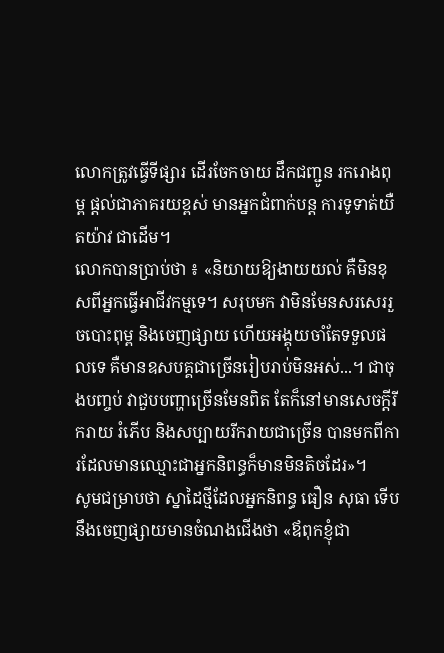លោកត្រូវធ្វើទីផ្សារ ដើរចែកចាយ ដឹកជញ្ជូន រករោងពុម្ព ផ្តល់ជាភាគរយខ្ពស់ មានអ្នកជំពាក់បន្ត ការទូទាត់យឺតយ៉ាវ ជាដើម។
លោកបានប្រាប់ថា ៖ «និយាយឱ្យងាយយល់ គឺមិនខុសពីអ្នកធ្វើអាជីវកម្មទេ។ សរុបមក វាមិនមែនសរសេររួចបោះពុម្ព និងចេញផ្សាយ ហើយអង្គុយចាំតែទទួលផលទេ គឺមានឧសបគ្គជាច្រើនរៀបរាប់មិនអស់...។ ជាចុងបញ្ចប់ វាជួបបញ្ហាច្រើនមែនពិត តែក៏នៅមានសេចក្តីរីករាយ រំភើប និងសប្បាយរីករាយជាច្រើន បានមកពីការដែលមានឈ្មោះជាអ្នកនិពន្ធក៏មានមិនតិចដែរ»។
សូមជម្រាបថា ស្នាដៃថ្មីដែលអ្នកនិពន្ធ ធឿន សុធា ទើបនឹងចេញផ្សាយមានចំណងជើងថា «ឪពុកខ្ញុំជា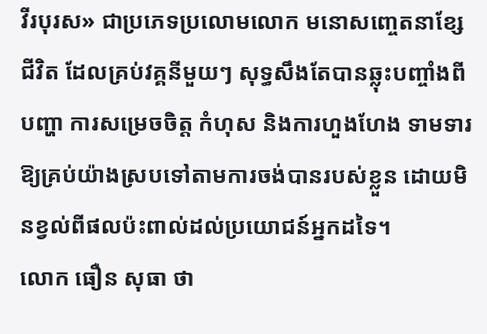វីរបុរស» ជាប្រភេទប្រលោមលោក មនោសញ្ចេតនាខ្សែជីវិត ដែលគ្រប់វគ្គនីមួយៗ សុទ្ធសឹងតែបានឆ្លុះបញ្ចាំងពីបញ្ហា ការសម្រេចចិត្ត កំហុស និងការហួងហែង ទាមទារឱ្យគ្រប់យ៉ាងស្របទៅតាមការចង់បានរបស់ខ្លួន ដោយមិនខ្វល់ពីផលប៉ះពាល់ដល់ប្រយោជន៍អ្នកដទៃ។
លោក ធឿន សុធា ថា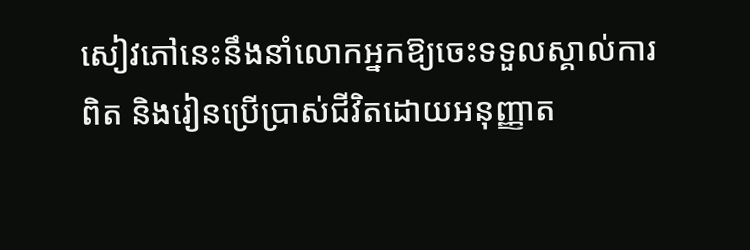សៀវភៅនេះនឹងនាំលោកអ្នកឱ្យចេះទទួលស្គាល់ការពិត និងរៀនប្រើប្រាស់ជីវិតដោយអនុញ្ញាត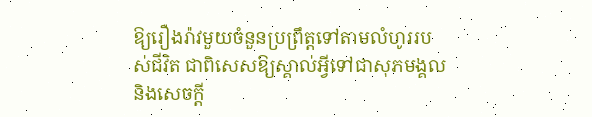ឱ្យរឿងរ៉ាវមួយចំនួនប្រព្រឹត្តទៅតាមលំហូររបស់ជីវិត ជាពិសេសឱ្យស្គាល់អ្វីទៅជាសុភមង្គល និងសេចក្តី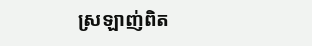ស្រឡាញ់ពិត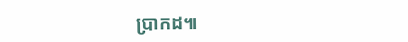ប្រាកដ៕